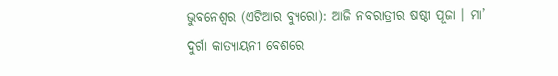ଭୁବନେଶ୍ୱର (ଏଟିଆର ବ୍ୟୁରୋ): ଆଜି ନବରାତ୍ରୀର ଷଷ୍ଠୀ ପୂଜା । ମା’ ଦୁର୍ଗା କାତ୍ୟାୟନୀ ବେଶରେ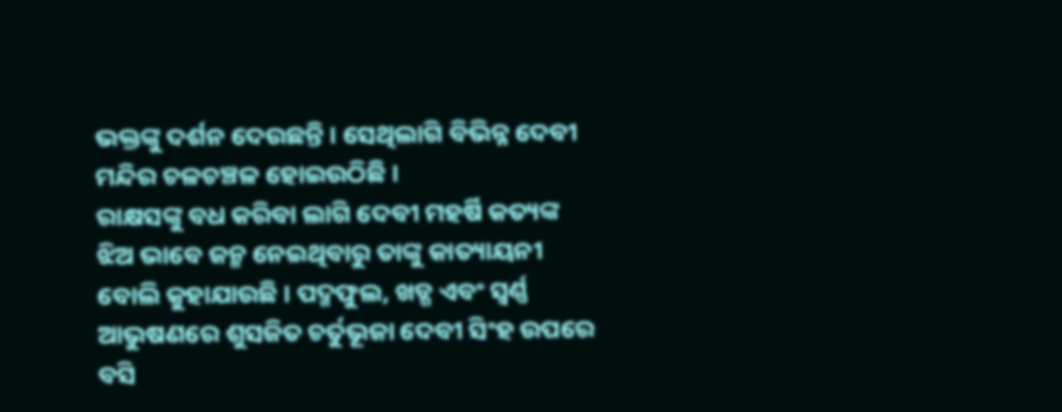ଭକ୍ତଙ୍କୁ ଦର୍ଶନ ଦେଉଛନ୍ତି । ସେଥିଲାଗି ବିଭିନ୍ନ ଦେବୀ ମନ୍ଦିର ଚଳଚଞ୍ଚଳ ହୋଇଉଠିଛି ।
ରାକ୍ଷସଙ୍କୁ ବଧ କରିବା ଲାଗି ଦେବୀ ମହର୍ଷି କତ୍ୟଙ୍କ ଝିଅ ଭାବେ ଜନ୍ମ ନେଇଥିବାରୁ ତାଙ୍କୁ କାତ୍ୟାୟନୀ ବୋଲି କୁହାଯାଉଛି । ପଦ୍ମଫୁଲ, ଖଡ୍ଗ ଏବଂ ସ୍ୱର୍ଣ୍ଣ ଆଭୁଷଣରେ ଶୁସଜିତ ଚର୍ତୁଭୂଜା ଦେବୀ ସିଂହ ଉପରେ ବସି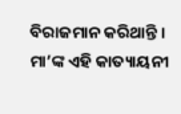ବିରାଜମାନ କରିଥାନ୍ତି । ମା’ଙ୍କ ଏହି କାତ୍ୟାୟନୀ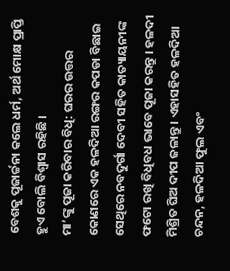ବେଶକୁ ପୂଜାର୍ଚ୍ଚନା କଲେ ଧର୍ମ, ଅର୍ଥ ମୋକ୍ଷ ପ୍ରାପ୍ତି ହୁଏ ବୋଲି ବିଶ୍ୱାସ ରହିଛି ।
ମା’ଙ୍କୁ ପୂଜା କରିବାର ବିଧି: ଘରର ଉତ୍ତର କୋଣରେ ଏକ ହଳଦିଆ ରଙ୍ଗର କପଡା ବିଛାଇ ସେଥିରେ ନବଦୁର୍ଗା ଦେବୀ ସହିତ କାତ୍ୟାୟନୀଙ୍କ ଫଟୋ ରଖି ବିଧିବଧ ଭାବେ ପୂଜା କରନ୍ତୁ । ହଳଦୀ ମିଶ୍ରିତ ଘିଅ ଦୀପ ଜଳାନ୍ତୁ । ଏହାସହିତ ହଳଦିଆ ଚନ୍ଦନ, ହଳଦିଆ ଫୁଲ ଏବଂ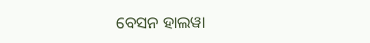ବେସନ ହାଲୱା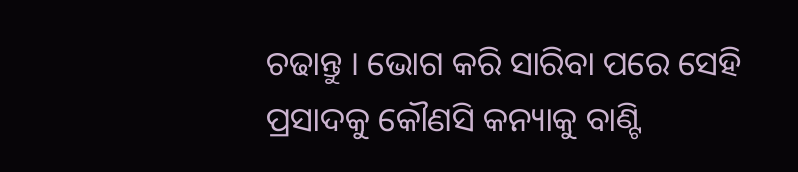ଚଢାନ୍ତୁ । ଭୋଗ କରି ସାରିବା ପରେ ସେହି ପ୍ରସାଦକୁ କୌଣସି କନ୍ୟାକୁ ବାଣ୍ଟି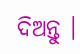ଦିଅନ୍ତୁ ।